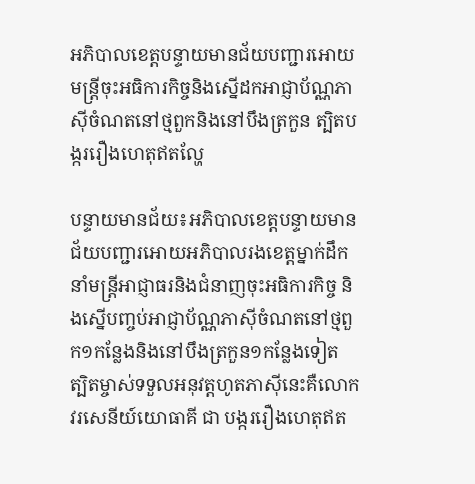អភិបាលខេត្តបន្ទាយមានជ័យបញ្ជារអោយមន្ត្រីចុះអធិការកិច្ចនិងស្នើដកអាជ្ញាប័ណ្ណភាស៊ីចំណតនៅថ្មពួកនិងនៅបឹងត្រកួន ត្បិតបង្កររឿងហេតុឥតល្ហែ

បន្ទាយមានជ័យ៖អភិបាលខេត្តបន្ទាយមានជ័យបញ្ជារអោយអភិបាលរងខេត្តម្នាក់ដឹកនាំមន្ត្រីអាជ្ញាធរនិងជំនាញចុះអធិការកិច្ច និងស្នើបញ្ចប់អាជ្ញាប័ណ្ណភាស៊ីចំណតនៅថ្មពួក១កន្លែងនិងនៅបឹងត្រកួន១កន្លែងទៀត ត្បិតម្ចាស់ទទួលអនុវត្តហូតភាស៊ីនេះគឺលោកវរសេនីយ៍យោធាគី ជា បង្កររឿងហេតុឥត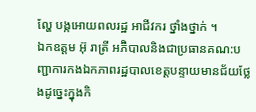ល្ហែ បង្កអោយពលរដ្ឋ អាជីវករ ថ្នាំងថ្នាក់ ។
ឯកឧត្ដម អ៊ុ រាត្រី អភ៊ិបាលនិងជាប្រធានគណ:បញ្ជាការកងឯកភាពរដ្ឋបាលខេត្តបន្ទាយមានជ័យថ្លែងដូច្នេះក្នុងកិ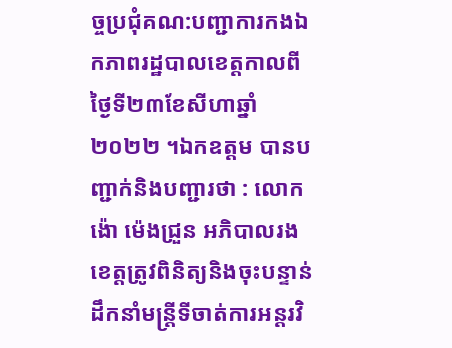ច្ចប្រជុំគណ:បញ្ជាការកងឯកភាពរដ្ឋបាលខេត្តកាលពីថ្ងៃទី២៣ខែសីហាឆ្នាំ២០២២ ។ឯកឧត្ដម បានបញ្ជាក់និងបញ្ជារថា : លោកង៉ោ ម៉េងជ្រួន អភិបាលរងខេត្តត្រូវពិនិត្យនិងចុះបន្ទាន់ដឹកនាំមន្ត្រីទីចាត់ការអន្តរវិ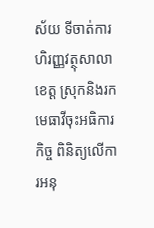ស័យ ទីចាត់ការហិរញ្ញវត្ថុសាលាខេត្ត ស្រុកនិងរកមេធាវីចុះអធិការកិច្ច ពិនិត្យលើការអនុ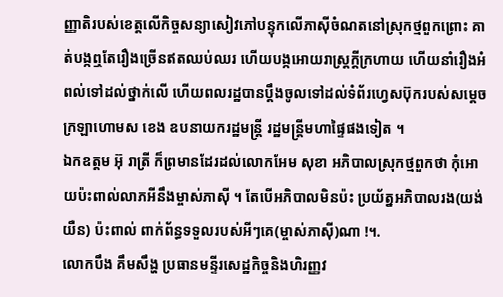ញ្ញាតិរបស់ខេត្តលើកិច្ចសន្យាសៀវភៅបន្ទុកលើភាស៊ីចំណតនៅស្រុកថ្មពួកព្រោះ គាត់បង្កឮតែរឿងច្រើនឥតឈប់ឈរ ហើយបង្កអោយរាស្ត្រក្តីក្រហាយ ហើយនាំរឿងអំពល់ទៅដល់ថ្នាក់លើ ហើយពលរដ្ឋបានប្តឹងចូលទៅដល់ទំព័រហ្វេសប៊ុករបស់សម្តេចក្រឡាហោមស ខេង ឧបនាយករដ្ឋមន្ត្រី រដ្ឋមន្ត្រីមហាផ្ទៃផងទៀត ។
ឯកឧត្ដម អ៊ុ រាត្រី ក៏ព្រមានដែរដល់លោកអែម សុខា អភិបាលស្រុកថ្មពួកថា កុំអោយប៉ះពាល់លាភអីនឹងម្ចាស់ភាស៊ី ។ តែបើអភិបាលមិនប៉ះ ប្រយ័ត្នអភិបាលរង(យង់ យឺន) ប៉ះពាល់ ពាក់ព័ន្ធទទួលរបស់អីៗគេ(ម្ចាស់ភាស៊ី)ណា !។.
លោកបឹង គឹមសឹង្ហ ប្រធានមន្ទីរសេដ្ឋកិច្ចនិងហិរញ្ញវ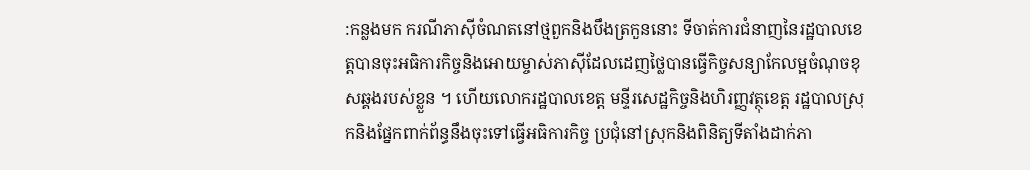:កន្លងមក ករណីភាស៊ីចំណតនៅថ្មពួកនិងបឹងត្រកួននោះ ទីចាត់ការជំនាញនៃរដ្ឋបាលខេត្តបានចុះអធិការកិច្ចនិងអោយម្ចាស់ភាស៊ីដែលដេញថ្លៃបានធ្វើកិច្ចសន្យាកែលម្អចំណុចខុសឆ្គងរបស់ខ្លួន ។ ហើយលោករដ្ឋបាលខេត្ត មន្ទីរសេដ្ឋកិច្ចនិងហិរញ្ញវត្ថុខេត្ត រដ្ឋបាលស្រុកនិងផ្នែកពាក់ព័ន្ធនឹងចុះទៅធ្វើអធិការកិច្ច ប្រជុំនៅស្រុកនិងពិនិត្យទីតាំងដាក់ភា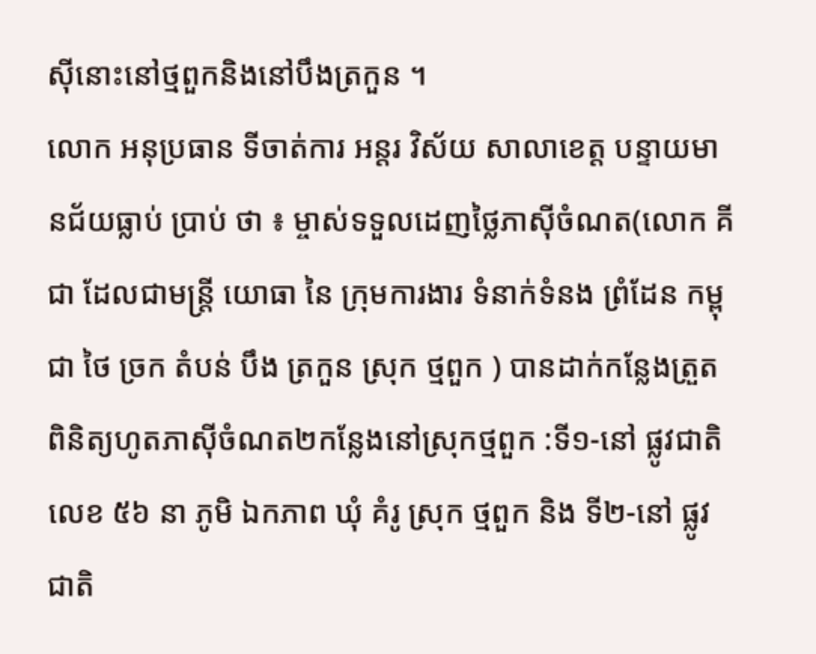ស៊ីនោះនៅថ្មពួកនិងនៅបឹងត្រកួន ។
លោក អនុប្រធាន ទីចាត់ការ អន្តរ វិស័យ សាលាខេត្ត បន្ទាយមានជ័យធ្លាប់ ប្រាប់ ថា ៖ ម្ចាស់ទទួលដេញថ្លៃភាស៊ីចំណត(លោក គី ជា ដែលជាមន្ត្រី យោធា នៃ ក្រុមការងារ ទំនាក់ទំនង ព្រំដែន កម្ពុជា ថៃ ច្រក តំបន់ បឹង ត្រកួន ស្រុក ថ្មពួក ) បានដាក់កន្លែងត្រួតពិនិត្យហូតភាស៊ីចំណត២កន្លែងនៅស្រុកថ្មពួក :ទី១-នៅ ផ្លូវជាតិ លេខ ៥៦ នា ភូមិ ឯកភាព ឃុំ គំរូ ស្រុក ថ្មពួក និង ទី២-នៅ ផ្លូវជាតិ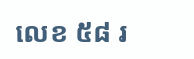លេខ ៥៨ រ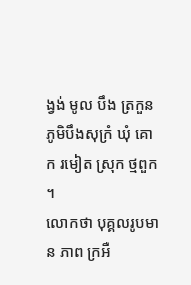ង្វង់ មូល បឹង ត្រកួន ភូមិបឹងសុក្រំ ឃុំ គោក រមៀត ស្រុក ថ្មពួក ។
លោកថា បុគ្គលរូបមាន ភាព ក្រអឺ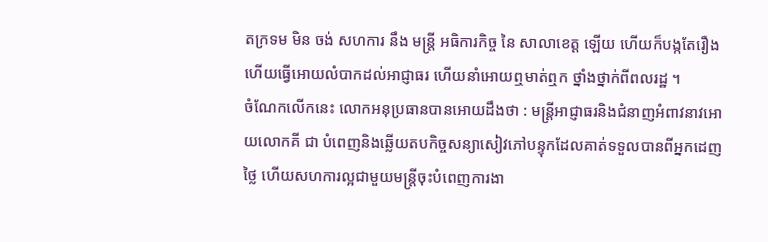តក្រទម មិន ចង់ សហការ នឹង មន្ត្រី អធិការកិច្ច នៃ សាលាខេត្ត ឡើយ ហើយក៏បង្កតែរឿង ហើយធ្វើអោយលំបាកដល់អាជ្ញាធរ ហើយនាំអោយឮមាត់ឮក ថ្នាំងថ្នាក់ពីពលរដ្ឋ ។
ចំណែកលើកនេះ លោកអនុប្រធានបានអោយដឹងថា : មន្ត្រីអាជ្ញាធរនិងជំនាញអំពាវនាវអោយលោកគី ជា បំពេញនិងឆ្លើយតបកិច្ចសន្យាសៀវភៅបន្ទុកដែលគាត់ទទួលបានពីអ្នកដេញថ្លៃ ហើយសហការល្អជាមួយមន្ត្រីចុះបំពេញការងា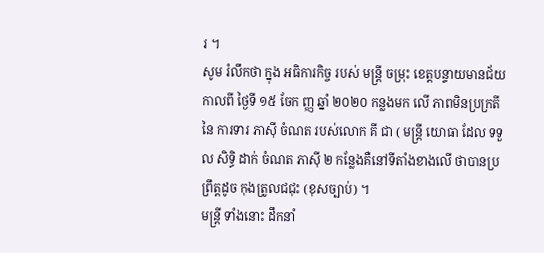រ ។
សូម រំលឹកថា ក្នុង អធិការកិច្ច របស់ មន្ត្រី ចម្រុះ ខេត្តបន្ទាយមានជ័យ កាលពី ថ្ងៃទី ១៥ ចែក ញ្ញ ឆ្នាំ ២០២០ កន្លងមក លើ ភាពមិនប្រក្រតី នៃ ការទារ ភាស៊ី ចំណត របស់លោក គី ជា ( មន្ត្រី យោធា ដែល ទទួល សិទ្ធិ ដាក់ ចំណត ភាស៊ី ២ កន្លែងគឺនៅទីតាំងខាងលើ ថាបានប្រព្រឹត្តដូច កុងត្រូលជជុះ (ខុសច្បាប់) ។
មន្ត្រី ទាំងនោះ ដឹកនាំ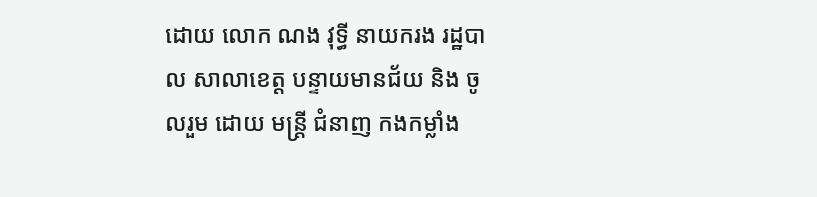ដោយ លោក ណង វុទ្ធី នាយករង រដ្ឋបាល សាលាខេត្ត បន្ទាយមានជ័យ និង ចូលរួម ដោយ មន្ត្រី ជំនាញ កងកម្លាំង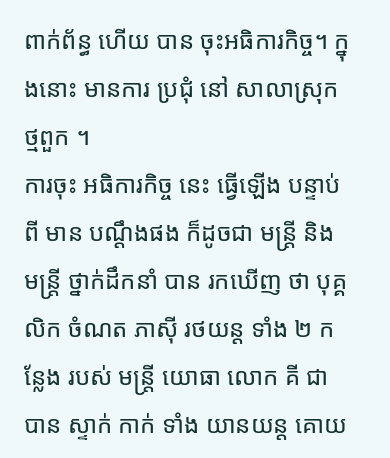ពាក់ព័ន្ធ ហើយ បាន ចុះអធិការកិច្ច។ ក្នុងនោះ មានការ ប្រជុំ នៅ សាលាស្រុក ថ្មពួក ។
ការចុះ អធិការកិច្ច នេះ ធ្វើឡើង បន្ទាប់ពី មាន បណ្តឹងផង ក៏ដូចជា មន្ត្រី និង មន្ត្រី ថ្នាក់ដឹកនាំ បាន រកឃើញ ថា បុគ្គលិក ចំណត ភាស៊ី រថយន្ត ទាំង ២ កន្លែង របស់ មន្ត្រី យោធា លោក គី ជា បាន ស្ទាក់ កាក់ ទាំង យានយន្ត គោយ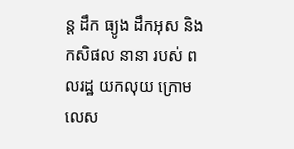ន្ត ដឹក ធ្យូង ដឹកអុស និង កសិផល នានា របស់ ពលរដ្ឋ យកលុយ ក្រោមលេស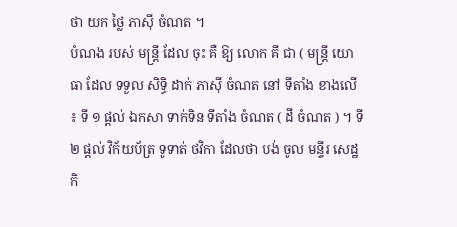ថា យក ថ្លៃ ភាស៊ី ចំណត ។
បំណង របស់ មន្ត្រី ដែល ចុះ គឺ ឱ្យ លោក គី ជា ( មន្ត្រី យោធា ដែល ទទួល សិទ្ធិ ដាក់ ភាស៊ី ចំណត នៅ ទីតាំង ខាងលើ ៖ ទី ១ ផ្តល់ ឯកសា ទាក់ទិន ទីតាំង ចំណត ( ដី ចំណត ) ។ ទី ២ ផ្តល់ វិក័យប័ត្រ ទូទាត់ ថវិកា ដែលថា បង់ ចូល មន្ទីរ សេដ្ឋកិ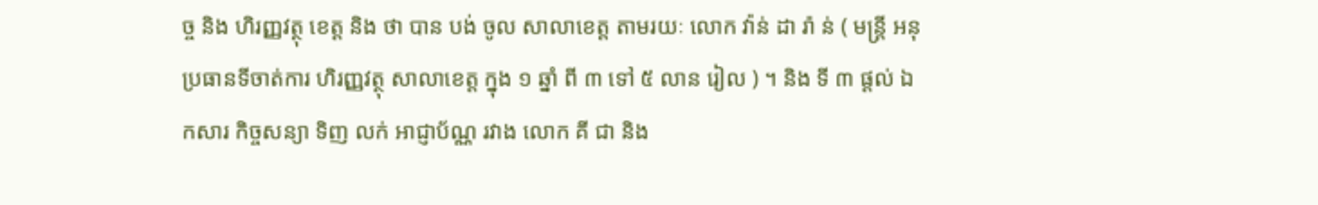ច្ច និង ហិរញ្ញវត្ថុ ខេត្ត និង ថា បាន បង់ ចូល សាលាខេត្ត តាមរយៈ លោក វ៉ាន់ ដា រ៉ា ន់ ( មន្ត្រី អនុប្រធានទីចាត់ការ ហិរញ្ញវត្ថុ សាលាខេត្ត ក្នុង ១ ឆ្នាំ ពី ៣ ទៅ ៥ លាន រៀល ) ។ និង ទី ៣ ផ្តល់ ឯកសារ កិច្ចសន្យា ទិញ លក់ អាជ្ញាប័ណ្ណ រវាង លោក គី ជា និង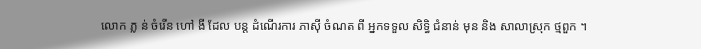លោក ភ្ល ន់ ចំរើន ហៅ ងី ដែល បន្ត ដំណើរការ ភាស៊ី ចំណត ពី អ្នកទទួល សិទ្ធិ ជំនាន់ មុន និង សាលាស្រុក ថ្មពួក ។